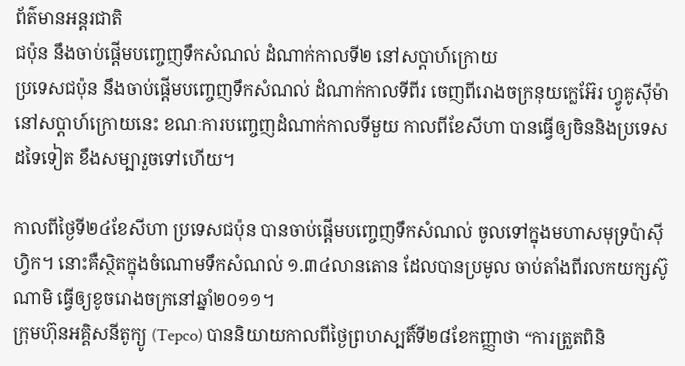ព័ត៌មានអន្ដរជាតិ
ជប៉ុន នឹងចាប់ផ្តើមបញ្ចេញទឹកសំណល់ ដំណាក់កាលទី២ នៅសប្តាហ៍ក្រោយ
ប្រទេសជប៉ុន នឹងចាប់ផ្តើមបញ្ចេញទឹកសំណល់ ដំណាក់កាលទីពីរ ចេញពីរោងចក្រនុយក្លេអ៊ែរ ហ្វូគូស៊ីម៉ា នៅសប្តាហ៍ក្រោយនេះ ខណៈការបញ្ចេញដំណាក់កាលទីមួយ កាលពីខែសីហា បានធ្វើឲ្យចិននិងប្រទេសដទៃទៀត ខឹងសម្បារួចទៅហើយ។

កាលពីថ្ងៃទី២៤ខែសីហា ប្រទេសជប៉ុន បានចាប់ផ្តើមបញ្ចេញទឹកសំណល់ ចូលទៅក្នុងមហាសមុទ្រប៉ាស៊ីហ្វិក។ នោះគឺស្ថិតក្នុងចំណោមទឹកសំណល់ ១.៣៤លានតោន ដែលបានប្រមូល ចាប់តាំងពីរលកយក្សស៊ូណាមិ ធ្វើឲ្យខូចរោងចក្រនៅឆ្នាំ២០១១។
ក្រុមហ៊ុនអគ្គិសនីតូក្យូ (Tepco) បាននិយាយកាលពីថ្ងៃព្រហស្បតិ៍ទី២៨ខែកញ្ញាថា “ការត្រួតពិនិ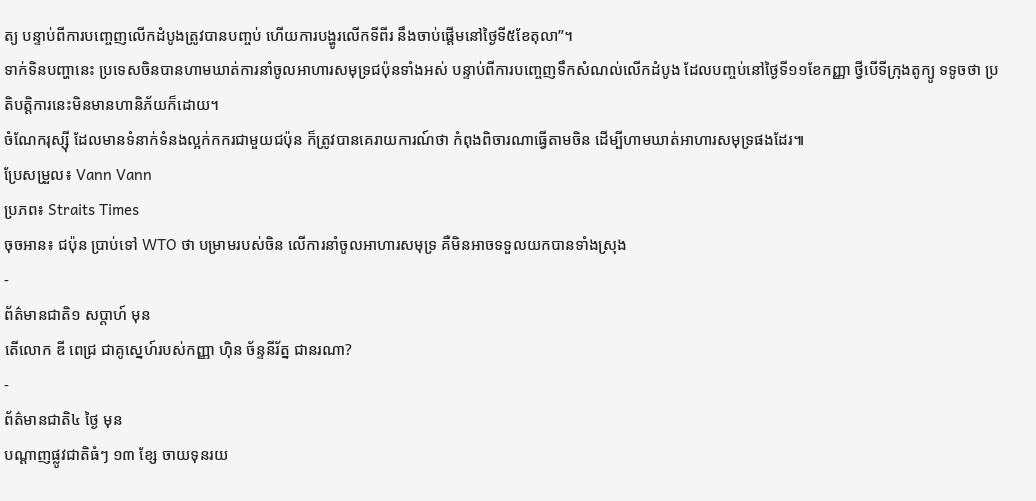ត្យ បន្ទាប់ពីការបញ្ចេញលើកដំបូងត្រូវបានបញ្ចប់ ហើយការបង្ហូរលើកទីពីរ នឹងចាប់ផ្តើមនៅថ្ងៃទី៥ខែតុលា”។
ទាក់ទិនបញ្ហានេះ ប្រទេសចិនបានហាមឃាត់ការនាំចូលអាហារសមុទ្រជប៉ុនទាំងអស់ បន្ទាប់ពីការបញ្ចេញទឹកសំណល់លើកដំបូង ដែលបញ្ចប់នៅថ្ងៃទី១១ខែកញ្ញា ថ្វីបើទីក្រុងតូក្យូ ទទូចថា ប្រតិបត្តិការនេះមិនមានហានិភ័យក៏ដោយ។
ចំណែករុស្ស៊ី ដែលមានទំនាក់ទំនងល្អក់កករជាមួយជប៉ុន ក៏ត្រូវបានគេរាយការណ៍ថា កំពុងពិចារណាធ្វើតាមចិន ដើម្បីហាមឃាត់អាហារសមុទ្រផងដែរ៕
ប្រែសម្រួល៖ Vann Vann
ប្រភព៖ Straits Times
ចុចអាន៖ ជប៉ុន ប្រាប់ទៅ WTO ថា បម្រាមរបស់ចិន លើការនាំចូលអាហារសមុទ្រ គឺមិនអាចទទួលយកបានទាំងស្រុង
-
ព័ត៌មានជាតិ១ សប្តាហ៍ មុន
តើលោក ឌី ពេជ្រ ជាគូស្នេហ៍របស់កញ្ញា ហ៊ិន ច័ន្ទនីរ័ត្ន ជានរណា?
-
ព័ត៌មានជាតិ៤ ថ្ងៃ មុន
បណ្តាញផ្លូវជាតិធំៗ ១៣ ខ្សែ ចាយទុនរយ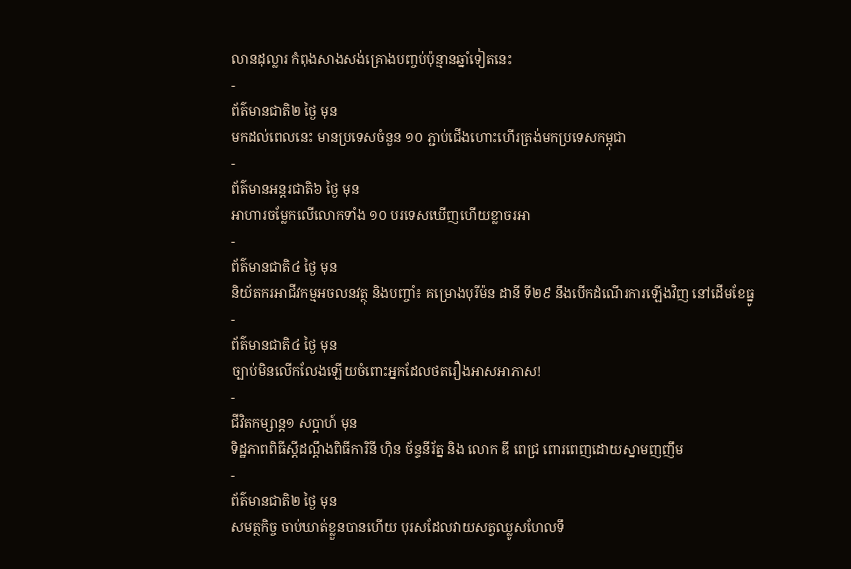លានដុល្លារ កំពុងសាងសង់គ្រោងបញ្ចប់ប៉ុន្មានឆ្នាំទៀតនេះ
-
ព័ត៌មានជាតិ២ ថ្ងៃ មុន
មកដល់ពេលនេះ មានប្រទេសចំនួន ១០ ភ្ជាប់ជើងហោះហើរត្រង់មកប្រទេសកម្ពុជា
-
ព័ត៌មានអន្ដរជាតិ៦ ថ្ងៃ មុន
អាហារចម្លែកលើលោកទាំង ១០ បរទេសឃើញហើយខ្លាចរអា
-
ព័ត៌មានជាតិ៤ ថ្ងៃ មុន
និយ័តករអាជីវកម្មអចលនវត្ថុ និងបញ្ចាំ៖ គម្រោងបុរីម៉ន ដានី ទី២៩ នឹងបើកដំណើរការឡើងវិញ នៅដើមខែធ្នូ
-
ព័ត៌មានជាតិ៤ ថ្ងៃ មុន
ច្បាប់មិនលើកលែងឡើយចំពោះអ្នកដែលថតរឿងអាសអាភាស!
-
ជីវិតកម្សាន្ដ១ សប្តាហ៍ មុន
ទិដ្ឋភាពពិធីស្ដីដណ្ដឹងពិធីការិនី ហ៊ិន ច័ន្ទនីរ័ត្ន និង លោក ឌី ពេជ្រ ពោរពេញដោយស្នាមញញឹម
-
ព័ត៌មានជាតិ២ ថ្ងៃ មុន
សមត្ថកិច្ច ចាប់ឃាត់ខ្លួនបានហើយ បុរសដែលវាយសត្វឈ្លូសហែលទឹ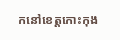កនៅខេត្តកោះកុង